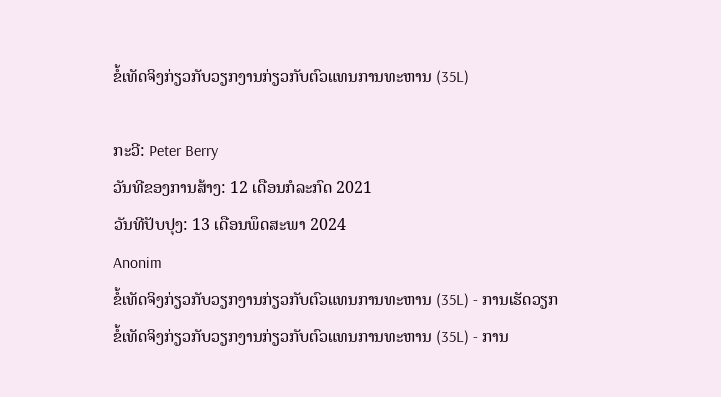ຂໍ້ເທັດຈິງກ່ຽວກັບວຽກງານກ່ຽວກັບຕົວແທນການທະຫານ (35L)

ກະວີ: Peter Berry
ວັນທີຂອງການສ້າງ: 12 ເດືອນກໍລະກົດ 2021
ວັນທີປັບປຸງ: 13 ເດືອນພຶດສະພາ 2024
Anonim
ຂໍ້ເທັດຈິງກ່ຽວກັບວຽກງານກ່ຽວກັບຕົວແທນການທະຫານ (35L) - ການເຮັດວຽກ
ຂໍ້ເທັດຈິງກ່ຽວກັບວຽກງານກ່ຽວກັບຕົວແທນການທະຫານ (35L) - ການ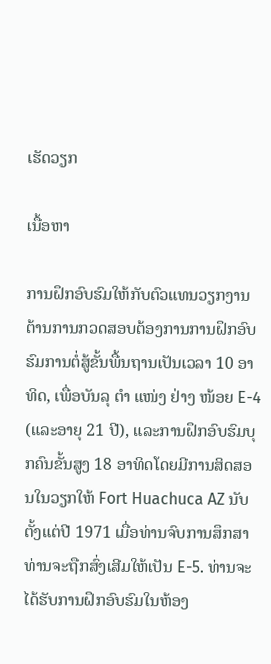ເຮັດວຽກ

ເນື້ອຫາ

ການຝຶກອົບຮົມໃຫ້ກັບຕົວແທນວຽກງານຕ້ານການກວດສອບຕ້ອງການການຝຶກອົບຮົມການຕໍ່ສູ້ຂັ້ນພື້ນຖານເປັນເວລາ 10 ອາທິດ, ເພື່ອບັນລຸ ຕຳ ແໜ່ງ ຢ່າງ ໜ້ອຍ E-4 (ແລະອາຍຸ 21 ປີ), ແລະການຝຶກອົບຮົມບຸກຄົນຂັ້ນສູງ 18 ອາທິດໂດຍມີການສິດສອນໃນວຽກໃຫ້ Fort Huachuca AZ ນັບຕັ້ງແຕ່ປີ 1971 ເມື່ອທ່ານຈົບການສຶກສາທ່ານຈະຖືກສົ່ງເສີມໃຫ້ເປັນ E-5. ທ່ານຈະໄດ້ຮັບການຝຶກອົບຮົມໃນຫ້ອງ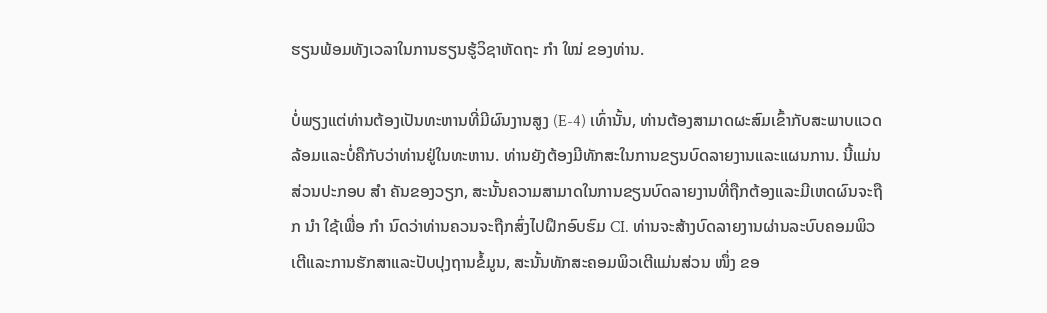ຮຽນພ້ອມທັງເວລາໃນການຮຽນຮູ້ວິຊາຫັດຖະ ກຳ ໃໝ່ ຂອງທ່ານ.

ບໍ່ພຽງແຕ່ທ່ານຕ້ອງເປັນທະຫານທີ່ມີຜົນງານສູງ (E-4) ເທົ່ານັ້ນ, ທ່ານຕ້ອງສາມາດຜະສົມເຂົ້າກັບສະພາບແວດລ້ອມແລະບໍ່ຄືກັບວ່າທ່ານຢູ່ໃນທະຫານ. ທ່ານຍັງຕ້ອງມີທັກສະໃນການຂຽນບົດລາຍງານແລະແຜນການ. ນີ້ແມ່ນສ່ວນປະກອບ ສຳ ຄັນຂອງວຽກ, ສະນັ້ນຄວາມສາມາດໃນການຂຽນບົດລາຍງານທີ່ຖືກຕ້ອງແລະມີເຫດຜົນຈະຖືກ ນຳ ໃຊ້ເພື່ອ ກຳ ນົດວ່າທ່ານຄວນຈະຖືກສົ່ງໄປຝຶກອົບຮົມ CI. ທ່ານຈະສ້າງບົດລາຍງານຜ່ານລະບົບຄອມພິວເຕີແລະການຮັກສາແລະປັບປຸງຖານຂໍ້ມູນ, ສະນັ້ນທັກສະຄອມພິວເຕີແມ່ນສ່ວນ ໜຶ່ງ ຂອ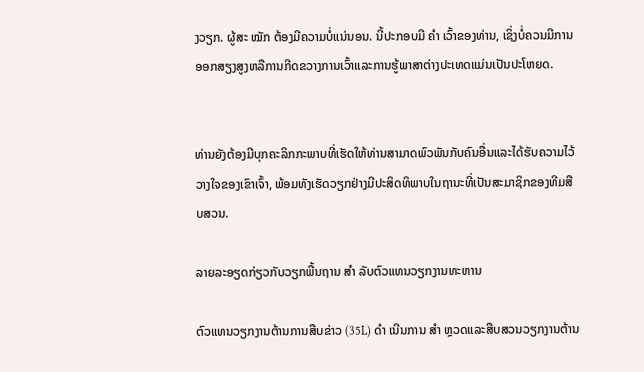ງວຽກ. ຜູ້ສະ ໝັກ ຕ້ອງມີຄວາມບໍ່ແນ່ນອນ. ນີ້ປະກອບມີ ຄຳ ເວົ້າຂອງທ່ານ, ເຊິ່ງບໍ່ຄວນມີການອອກສຽງສູງຫລືການກີດຂວາງການເວົ້າແລະການຮູ້ພາສາຕ່າງປະເທດແມ່ນເປັນປະໂຫຍດ.


ທ່ານຍັງຕ້ອງມີບຸກຄະລິກກະພາບທີ່ເຮັດໃຫ້ທ່ານສາມາດພົວພັນກັບຄົນອື່ນແລະໄດ້ຮັບຄວາມໄວ້ວາງໃຈຂອງເຂົາເຈົ້າ, ພ້ອມທັງເຮັດວຽກຢ່າງມີປະສິດທິພາບໃນຖານະທີ່ເປັນສະມາຊິກຂອງທີມສືບສວນ.

ລາຍລະອຽດກ່ຽວກັບວຽກພື້ນຖານ ສຳ ລັບຕົວແທນວຽກງານທະຫານ

ຕົວແທນວຽກງານຕ້ານການສືບຂ່າວ (35L) ດຳ ເນີນການ ສຳ ຫຼວດແລະສືບສວນວຽກງານຕ້ານ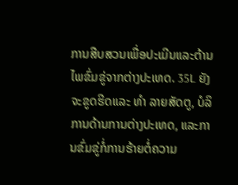ການສືບສວນເພື່ອປະເມີນແລະຕ້ານໄພຂົ່ມຂູ່ຈາກຕ່າງປະເທດ. 35L ຍັງຈະຂູດຮີດແລະ ທຳ ລາຍສັດຕູ, ບໍລິການດ້ານການຕ່າງປະເທດ, ແລະການຂົ່ມຂູ່ກໍ່ການຮ້າຍຕໍ່ຄວາມ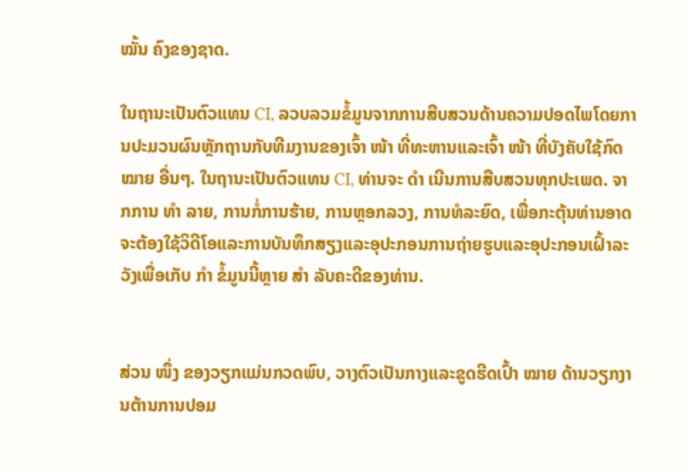ໝັ້ນ ຄົງຂອງຊາດ.

ໃນຖານະເປັນຕົວແທນ CI, ລວບລວມຂໍ້ມູນຈາກການສືບສວນດ້ານຄວາມປອດໄພໂດຍການປະມວນຜົນຫຼັກຖານກັບທີມງານຂອງເຈົ້າ ໜ້າ ທີ່ທະຫານແລະເຈົ້າ ໜ້າ ທີ່ບັງຄັບໃຊ້ກົດ ໝາຍ ອື່ນໆ. ໃນຖານະເປັນຕົວແທນ CI, ທ່ານຈະ ດຳ ເນີນການສືບສວນທຸກປະເພດ. ຈາກການ ທຳ ລາຍ, ການກໍ່ການຮ້າຍ, ການຫຼອກລວງ, ການທໍລະຍົດ, ເພື່ອກະຕຸ້ນທ່ານອາດຈະຕ້ອງໃຊ້ວິດີໂອແລະການບັນທຶກສຽງແລະອຸປະກອນການຖ່າຍຮູບແລະອຸປະກອນເຝົ້າລະວັງເພື່ອເກັບ ກຳ ຂໍ້ມູນນີ້ຫຼາຍ ສຳ ລັບຄະດີຂອງທ່ານ.


ສ່ວນ ໜຶ່ງ ຂອງວຽກແມ່ນກວດພົບ, ວາງຕົວເປັນກາງແລະຂູດຮີດເປົ້າ ໝາຍ ດ້ານວຽກງານຕ້ານການປອມ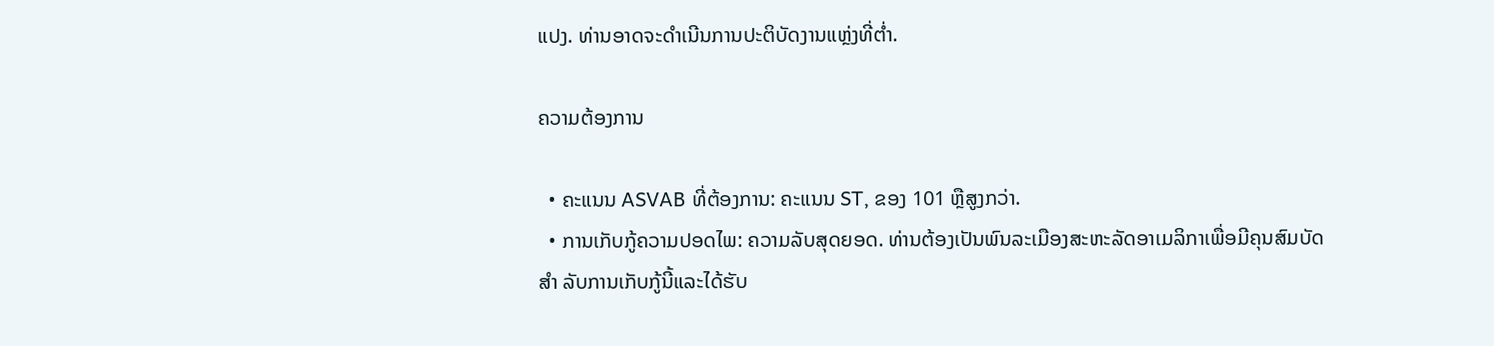ແປງ. ທ່ານອາດຈະດໍາເນີນການປະຕິບັດງານແຫຼ່ງທີ່ຕໍ່າ.

ຄວາມຕ້ອງການ

  • ຄະແນນ ASVAB ທີ່ຕ້ອງການ: ຄະແນນ ST, ຂອງ 101 ຫຼືສູງກວ່າ.
  • ການເກັບກູ້ຄວາມປອດໄພ: ຄວາມລັບສຸດຍອດ. ທ່ານຕ້ອງເປັນພົນລະເມືອງສະຫະລັດອາເມລິກາເພື່ອມີຄຸນສົມບັດ ສຳ ລັບການເກັບກູ້ນີ້ແລະໄດ້ຮັບ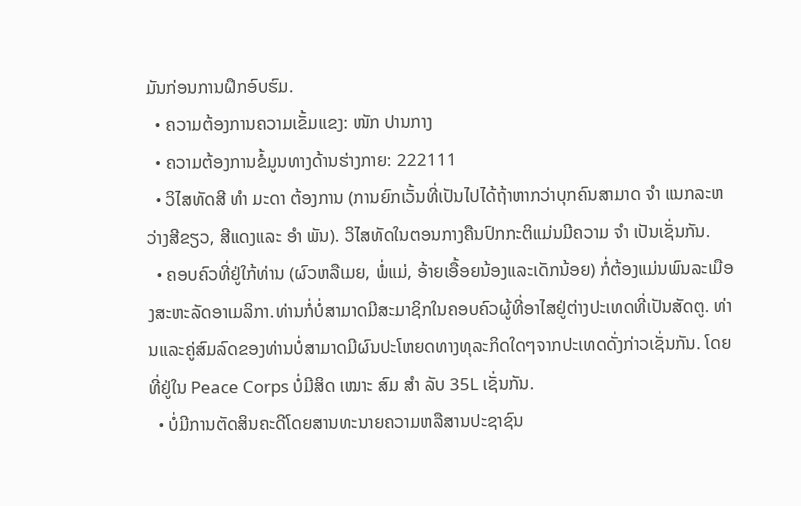ມັນກ່ອນການຝຶກອົບຮົມ.
  • ຄວາມຕ້ອງການຄວາມເຂັ້ມແຂງ: ໜັກ ປານກາງ
  • ຄວາມຕ້ອງການຂໍ້ມູນທາງດ້ານຮ່າງກາຍ: 222111
  • ວິໄສທັດສີ ທຳ ມະດາ ຕ້ອງການ (ການຍົກເວັ້ນທີ່ເປັນໄປໄດ້ຖ້າຫາກວ່າບຸກຄົນສາມາດ ຈຳ ແນກລະຫວ່າງສີຂຽວ, ສີແດງແລະ ອຳ ພັນ). ວິໄສທັດໃນຕອນກາງຄືນປົກກະຕິແມ່ນມີຄວາມ ຈຳ ເປັນເຊັ່ນກັນ.
  • ຄອບຄົວທີ່ຢູ່ໃກ້ທ່ານ (ຜົວຫລືເມຍ, ພໍ່ແມ່, ອ້າຍເອື້ອຍນ້ອງແລະເດັກນ້ອຍ) ກໍ່ຕ້ອງແມ່ນພົນລະເມືອງສະຫະລັດອາເມລິກາ.ທ່ານກໍ່ບໍ່ສາມາດມີສະມາຊິກໃນຄອບຄົວຜູ້ທີ່ອາໄສຢູ່ຕ່າງປະເທດທີ່ເປັນສັດຕູ. ທ່ານແລະຄູ່ສົມລົດຂອງທ່ານບໍ່ສາມາດມີຜົນປະໂຫຍດທາງທຸລະກິດໃດໆຈາກປະເທດດັ່ງກ່າວເຊັ່ນກັນ. ໂດຍທີ່ຢູ່ໃນ Peace Corps ບໍ່ມີສິດ ເໝາະ ສົມ ສຳ ລັບ 35L ເຊັ່ນກັນ.
  • ບໍ່ມີການຕັດສິນຄະດີໂດຍສານທະນາຍຄວາມຫລືສານປະຊາຊົນ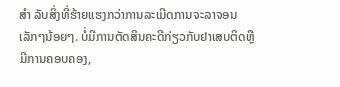ສຳ ລັບສິ່ງທີ່ຮ້າຍແຮງກວ່າການລະເມີດການຈະລາຈອນເລັກໆນ້ອຍໆ. ບໍ່ມີການຕັດສິນຄະດີກ່ຽວກັບຢາເສບຕິດຫຼືມີການຄອບຄອງ,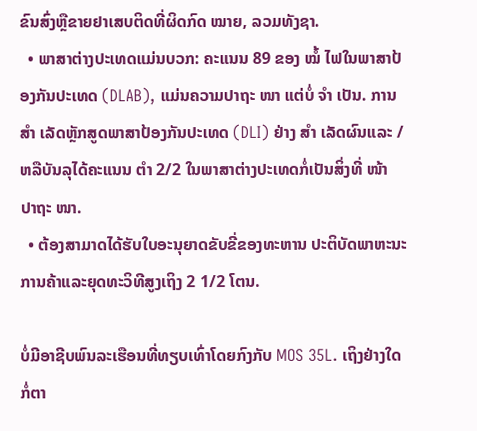ຂົນສົ່ງຫຼືຂາຍຢາເສບຕິດທີ່ຜິດກົດ ໝາຍ, ລວມທັງຊາ.
  • ພາສາຕ່າງປະເທດແມ່ນບວກ: ຄະແນນ 89 ຂອງ ໝໍ້ ໄຟໃນພາສາປ້ອງກັນປະເທດ (DLAB), ແມ່ນຄວາມປາຖະ ໜາ ແຕ່ບໍ່ ຈຳ ເປັນ. ການ ສຳ ເລັດຫຼັກສູດພາສາປ້ອງກັນປະເທດ (DLI) ຢ່າງ ສຳ ເລັດຜົນແລະ / ຫລືບັນລຸໄດ້ຄະແນນ ຕຳ 2/2 ໃນພາສາຕ່າງປະເທດກໍ່ເປັນສິ່ງທີ່ ໜ້າ ປາຖະ ໜາ.
  • ຕ້ອງສາມາດໄດ້ຮັບໃບອະນຸຍາດຂັບຂີ່ຂອງທະຫານ ປະຕິບັດພາຫະນະການຄ້າແລະຍຸດທະວິທີສູງເຖິງ 2 1/2 ໂຕນ.

ບໍ່ມີອາຊີບພົນລະເຮືອນທີ່ທຽບເທົ່າໂດຍກົງກັບ MOS 35L. ເຖິງຢ່າງໃດກໍ່ຕາ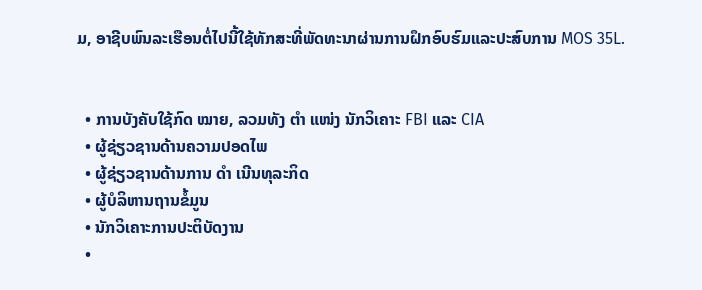ມ, ອາຊີບພົນລະເຮືອນຕໍ່ໄປນີ້ໃຊ້ທັກສະທີ່ພັດທະນາຜ່ານການຝຶກອົບຮົມແລະປະສົບການ MOS 35L.


  • ການບັງຄັບໃຊ້ກົດ ໝາຍ, ລວມທັງ ຕຳ ແໜ່ງ ນັກວິເຄາະ FBI ແລະ CIA
  • ຜູ້ຊ່ຽວຊານດ້ານຄວາມປອດໄພ
  • ຜູ້ຊ່ຽວຊານດ້ານການ ດຳ ເນີນທຸລະກິດ
  • ຜູ້ບໍລິຫານຖານຂໍ້ມູນ
  • ນັກວິເຄາະການປະຕິບັດງານ
  •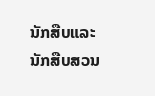ນັກສືບແລະນັກສືບສວນ